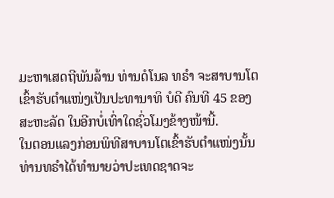ມະຫາເສດຖີພັນລ້ານ ທ່ານດໍໂນລ ທຣຳ ຈະສາບານໂຕເຂົ້າຮັບຕຳແໜ່ງເປັນປະທານາທິ ບໍດີ ຄົນທີ 45 ຂອງສະຫະລັດ ໃນອີກບໍ່ເທົ່າໃດຊົ່ວໂມງຂ້າງໜ້ານີ້.
ໃນຕອນແລງກ່ອນພິທີສາບານໂຕເຂົ້າຮັບຕຳແໜ່ງນັ້ນ ທ່ານທຣຳໄດ້ທຳນາຍວ່າປະເທດຊາດຈະ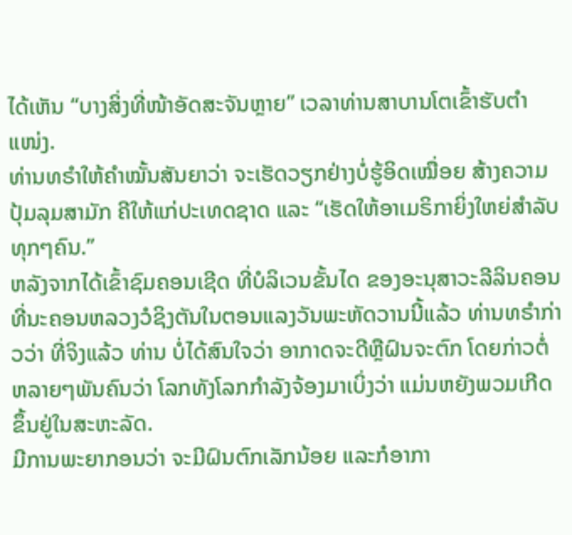ໄດ້ເຫັນ “ບາງສິ່ງທີ່ໜ້າອັດສະຈັນຫຼາຍ” ເວລາທ່ານສາບານໂຕເຂົ້າຮັບຕຳແໜ່ງ.
ທ່ານທຣຳໃຫ້ຄຳໝັ້ນສັນຍາວ່າ ຈະເຮັດວຽກຢ່າງບໍ່ຮູ້ອິດເໝື່ອຍ ສ້າງຄວາມປຸ້ມລຸມສາມັກ ຄີໃຫ້ແກ່ປະເທດຊາດ ແລະ “ເຮັດໃຫ້ອາເມຣິກາຍິ່ງໃຫຍ່ສຳລັບທຸກໆຄົນ.”
ຫລັງຈາກໄດ້ເຂົ້າຊົມຄອນເຊີດ ທີ່ບໍລິເວນຂັ້ນໄດ ຂອງອະນຸສາວະລີລິນຄອນທີ່ນະຄອນຫລວງວໍຊິງຕັນໃນຕອນແລງວັນພະຫັດວານນີ້ແລ້ວ ທ່ານທຣຳກ່າວວ່າ ທີ່ຈິງແລ້ວ ທ່ານ ບໍ່ໄດ້ສົນໃຈວ່າ ອາກາດຈະດີຫຼືຝົນຈະຕົກ ໂດຍກ່າວຕໍ່ຫລາຍໆພັນຄົນວ່າ ໂລກທັງໂລກກຳລັງຈ້ອງມາເບິ່ງວ່າ ແມ່ນຫຍັງພວມເກີດຂຶ້ນຢູ່ໃນສະຫະລັດ.
ມີການພະຍາກອນວ່າ ຈະມີຝົນຕົກເລັກນ້ອຍ ແລະກໍອາກາ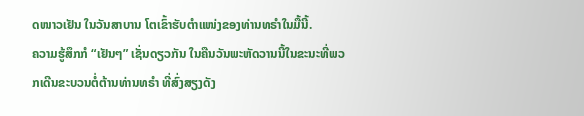ດໜາວເຢັນ ໃນວັນສາບານ ໂຕເຂົ້າຮັບຕຳແໜ່ງຂອງທ່ານທຣຳໃນມື້ນີ້.
ຄວາມຮູ້ສຶກກໍ “ເຢັນໆ” ເຊັ່ນດຽວກັນ ໃນຄືນວັນພະຫັດວານນີ້ໃນຂະນະທີ່ພວກເດີນຂະບວນຕໍ່ຕ້ານທ່ານທຣຳ ທີ່ສົ່ງສຽງດັງ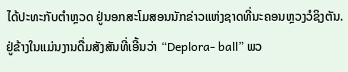ໄດ້ປະທະກັບຕຳຫຼວດ ຢູ່ນອກສະໂມສອນນັກຂ່າວແຫ່ງຊາດທີ່ນະຄອນຫຼວງວໍຊິງຕັນ. ຢູ່ຂ້າງໃນແມ່ນງານດື່ມສັງສັນທີ່ເອີ້ນວ່າ “Deplora- ball” ພວ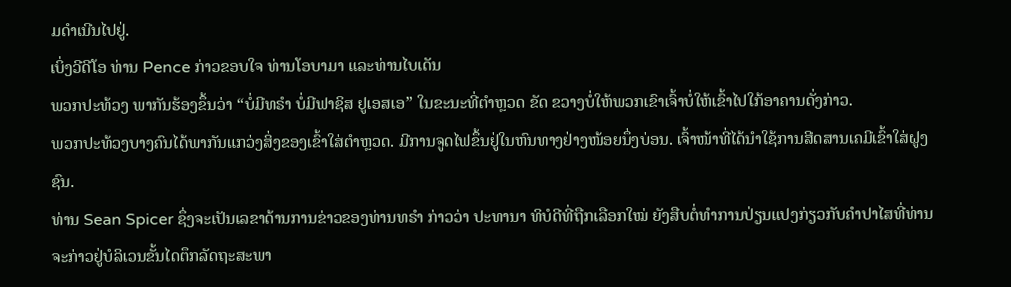ມດຳເນີນໄປຢູ່.
ເບິ່ງວີດີໂອ ທ່ານ Pence ກ່າວຂອບໃຈ ທ່ານໂອບາມາ ແລະທ່ານໄບເດັນ
ພວກປະທ້ວງ ພາກັນຮ້ອງຂຶ້ນວ່າ “ບໍ່ມີທຣຳ ບໍ່ມີຟາຊິສ ຢູເອສເອ” ໃນຂະນະທີ່ຕຳຫຼວດ ຂັດ ຂວາງບໍ່ໃຫ້ພວກເຂົາເຈົ້າບໍ່ໃຫ້ເຂົ້າໄປໃກ້ອາຄານດັ່ງກ່າວ.
ພວກປະທ້ວງບາງຄົນໄດ້ພາກັນແກວ່ງສິ່ງຂອງເຂົ້າໃສ່ຕຳຫຼວດ. ມີການຈູດໄຟຂຶ້ນຢູ່ໃນຫົນທາງຢ່າງໜ້ອຍນຶ່ງບ່ອນ. ເຈົ້າໜ້າທີ່ໄດ້ນຳໃຊ້ການສີດສານເຄມີເຂົ້າໃສ່ຝູງຊົນ.
ທ່ານ Sean Spicer ຊຶ່ງຈະເປັນເລຂາດ້ານການຂ່າວຂອງທ່ານທຣຳ ກ່າວວ່າ ປະທານາ ທິບໍດີທີ່ຖືກເລືອກໃໝ່ ຍັງສືບຕໍ່ທຳການປ່ຽນແປງກ່ຽວກັບຄຳປາໄສທີ່ທ່ານຈະກ່າວຢູ່ບໍລິເວນຂັ້ນໄດຕຶກລັດຖະສະພາ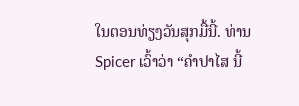ໃນຕອນທ່ຽງວັນສຸກມື້ນີ້. ທ່ານ Spicer ເວົ້າວ່າ “ຄຳປາໄສ ນີ້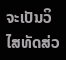ຈະເປັນວິໄສທັດສ່ວ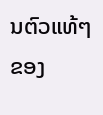ນຕົວແທ້ໆຂອງ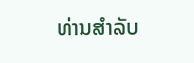ທ່ານສຳລັບ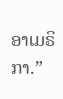ອາເມຣິກາ.”